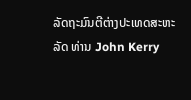ລັດຖະມົນຕີຕ່າງປະເທດສະຫະລັດ ທ່ານ John Kerry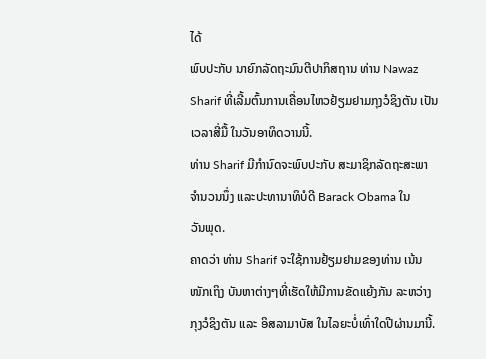ໄດ້
ພົບປະກັບ ນາຍົກລັດຖະມົນຕີປາກິສຖານ ທ່ານ Nawaz
Sharif ທີ່ເລີ້ມຕົ້ນການເຄື່ອນໄຫວຢ້ຽມຢາມກຸງວໍຊິງຕັນ ເປັນ
ເວລາສີ່ມື້ ໃນວັນອາທິດວານນີ້.
ທ່ານ Sharif ມີກໍານົດຈະພົບປະກັບ ສະມາຊິກລັດຖະສະພາ
ຈໍານວນນຶ່ງ ແລະປະທານາທິບໍດີ Barack Obama ໃນ
ວັນພຸດ.
ຄາດວ່າ ທ່ານ Sharif ຈະໃຊ້ການຢ້ຽມຢາມຂອງທ່ານ ເນ້ນ
ໜັກເຖິງ ບັນຫາຕ່າງໆທີ່ເຮັດໃຫ້ມີການຂັດແຍ້ງກັນ ລະຫວ່າງ
ກຸງວໍຊິງຕັນ ແລະ ອິສລາມາບັສ ໃນໄລຍະບໍ່ເທົ່າໃດປີຜ່ານມານີ້.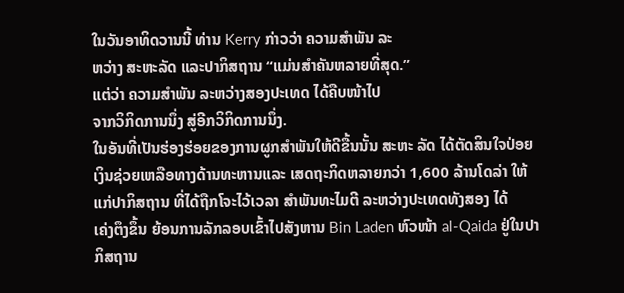ໃນວັນອາທິດວານນີ້ ທ່ານ Kerry ກ່າວວ່າ ຄວາມສໍາພັນ ລະ
ຫວ່າງ ສະຫະລັດ ແລະປາກິສຖານ “ແມ່ນສໍາຄັນຫລາຍທີ່ສຸດ.”
ແຕ່ວ່າ ຄວາມສໍາພັນ ລະຫວ່າງສອງປະເທດ ໄດ້ຄືບໜ້າໄປ
ຈາກວິກິດການນຶ່ງ ສູ່ອີກວິກິດການນຶ່ງ.
ໃນອັນທີ່ເປັນຮ່ອງຮ່ອຍຂອງການຜູກສໍາພັນໃຫ້ດີຂື້ນນັ້ນ ສະຫະ ລັດ ໄດ້ຕັດສິນໃຈປ່ອຍ
ເງິນຊ່ວຍເຫລືອທາງດ້ານທະຫານແລະ ເສດຖະກິດຫລາຍກວ່າ 1,600 ລ້ານໂດລ່າ ໃຫ້
ແກ່ປາກິສຖານ ທີ່ໄດ້ຖືກໂຈະໄວ້ເວລາ ສໍາພັນທະໄມຕີ ລະຫວ່າງປະເທດທັງສອງ ໄດ້
ເຄ່ງຕຶງຂຶ້ນ ຍ້ອນການລັກລອບເຂົ້າໄປສັງຫານ Bin Laden ຫົວໜ້າ al-Qaida ຢູ່ໃນປາ
ກິສຖານ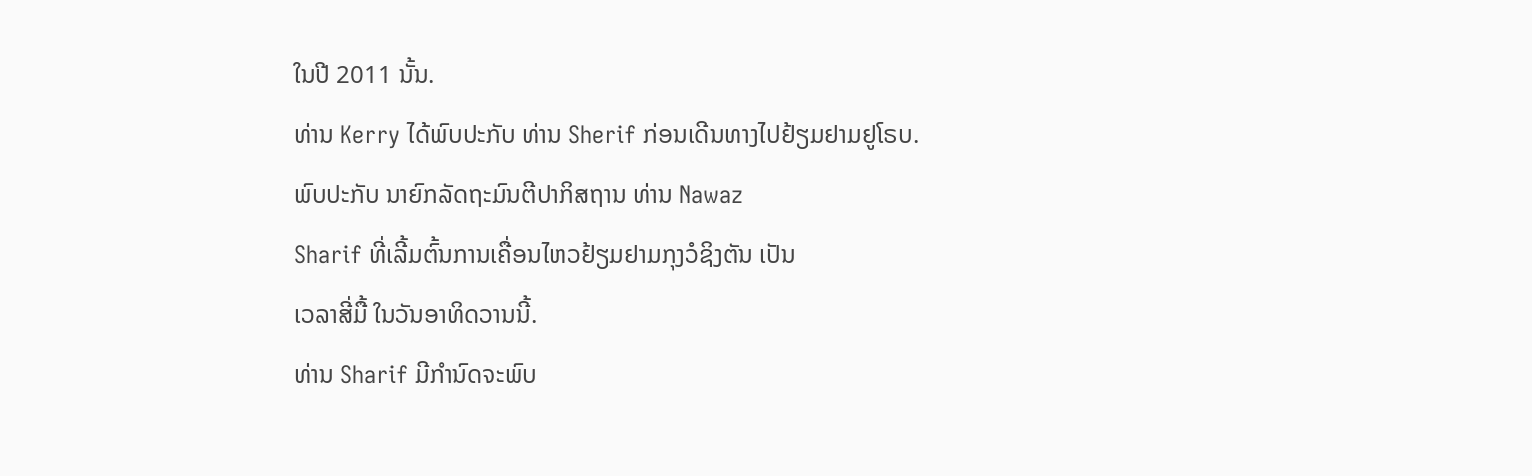ໃນປີ 2011 ນັ້ນ.
ທ່ານ Kerry ໄດ້ພົບປະກັບ ທ່ານ Sherif ກ່ອນເດີນທາງໄປຢ້ຽມຢາມຢູໂຣບ.
ພົບປະກັບ ນາຍົກລັດຖະມົນຕີປາກິສຖານ ທ່ານ Nawaz
Sharif ທີ່ເລີ້ມຕົ້ນການເຄື່ອນໄຫວຢ້ຽມຢາມກຸງວໍຊິງຕັນ ເປັນ
ເວລາສີ່ມື້ ໃນວັນອາທິດວານນີ້.
ທ່ານ Sharif ມີກໍານົດຈະພົບ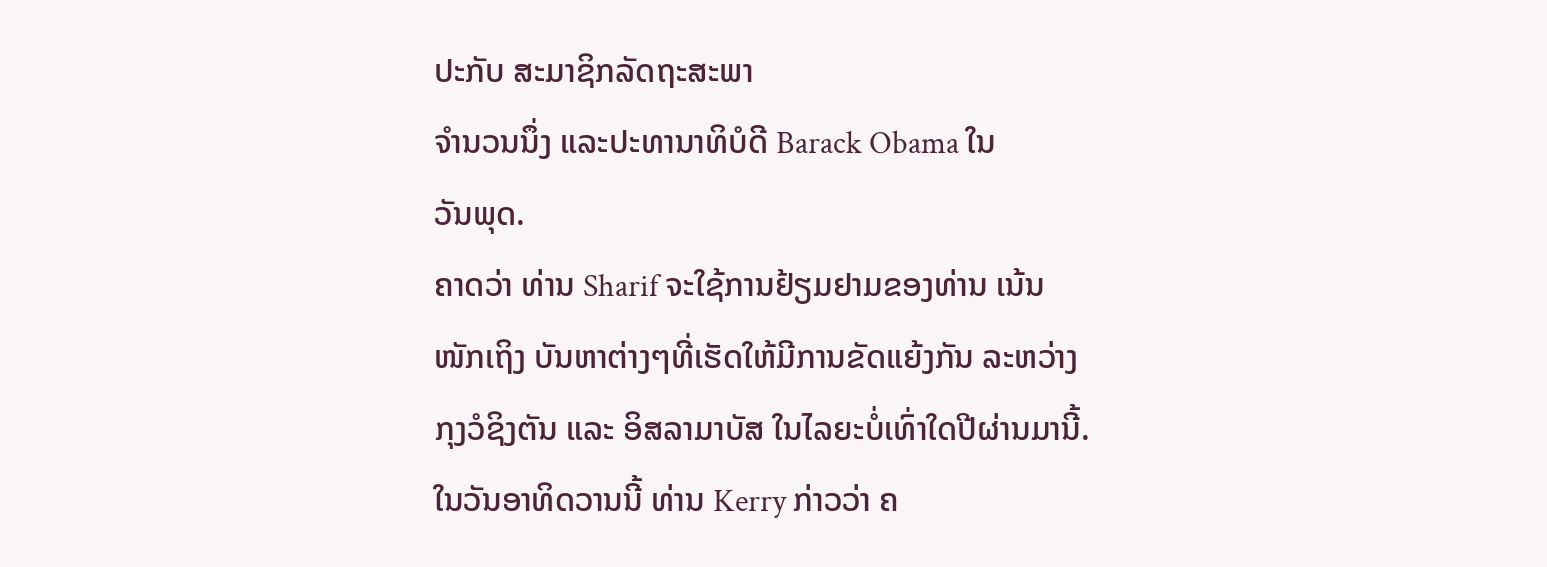ປະກັບ ສະມາຊິກລັດຖະສະພາ
ຈໍານວນນຶ່ງ ແລະປະທານາທິບໍດີ Barack Obama ໃນ
ວັນພຸດ.
ຄາດວ່າ ທ່ານ Sharif ຈະໃຊ້ການຢ້ຽມຢາມຂອງທ່ານ ເນ້ນ
ໜັກເຖິງ ບັນຫາຕ່າງໆທີ່ເຮັດໃຫ້ມີການຂັດແຍ້ງກັນ ລະຫວ່າງ
ກຸງວໍຊິງຕັນ ແລະ ອິສລາມາບັສ ໃນໄລຍະບໍ່ເທົ່າໃດປີຜ່ານມານີ້.
ໃນວັນອາທິດວານນີ້ ທ່ານ Kerry ກ່າວວ່າ ຄ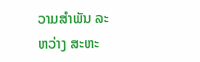ວາມສໍາພັນ ລະ
ຫວ່າງ ສະຫະ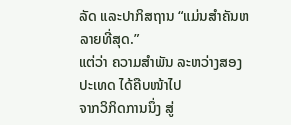ລັດ ແລະປາກິສຖານ “ແມ່ນສໍາຄັນຫລາຍທີ່ສຸດ.”
ແຕ່ວ່າ ຄວາມສໍາພັນ ລະຫວ່າງສອງປະເທດ ໄດ້ຄືບໜ້າໄປ
ຈາກວິກິດການນຶ່ງ ສູ່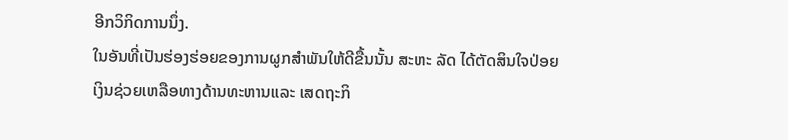ອີກວິກິດການນຶ່ງ.
ໃນອັນທີ່ເປັນຮ່ອງຮ່ອຍຂອງການຜູກສໍາພັນໃຫ້ດີຂື້ນນັ້ນ ສະຫະ ລັດ ໄດ້ຕັດສິນໃຈປ່ອຍ
ເງິນຊ່ວຍເຫລືອທາງດ້ານທະຫານແລະ ເສດຖະກິ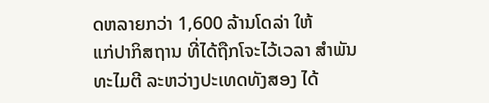ດຫລາຍກວ່າ 1,600 ລ້ານໂດລ່າ ໃຫ້
ແກ່ປາກິສຖານ ທີ່ໄດ້ຖືກໂຈະໄວ້ເວລາ ສໍາພັນທະໄມຕີ ລະຫວ່າງປະເທດທັງສອງ ໄດ້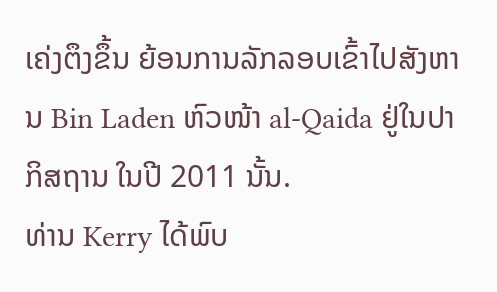ເຄ່ງຕຶງຂຶ້ນ ຍ້ອນການລັກລອບເຂົ້າໄປສັງຫານ Bin Laden ຫົວໜ້າ al-Qaida ຢູ່ໃນປາ
ກິສຖານ ໃນປີ 2011 ນັ້ນ.
ທ່ານ Kerry ໄດ້ພົບ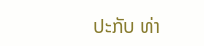ປະກັບ ທ່າ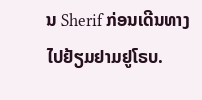ນ Sherif ກ່ອນເດີນທາງໄປຢ້ຽມຢາມຢູໂຣບ.